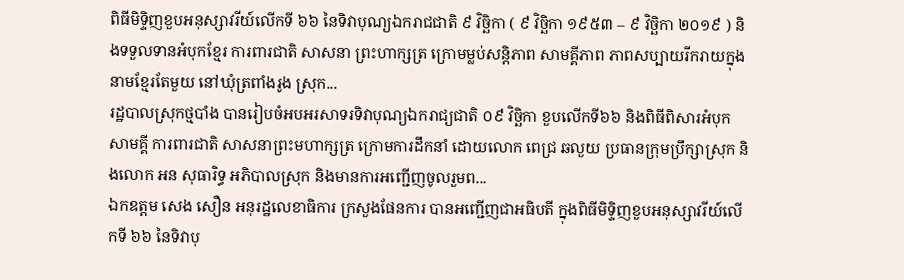ពិធីមិទ្ទិញខួបអនុស្សាវរីយ៍លើកទី ៦៦ នៃទិវាបុណ្យឯករាជជាតិ ៩ វិច្ឆិកា ( ៩ វិច្ឆិកា ១៩៥៣ – ៩ វិច្ឆិកា ២០១៩ ) និងទទួលទានអំបុកខ្មែរ ការពារជាតិ សាសនា ព្រះហាក្សត្រ ក្រោមម្លប់សន្តិភាព សាមគ្គីភាព ភាពសប្បាយរីករាយក្នុងនាមខ្មែរតែមួយ នៅឃុំត្រពាំងរូង ស្រុក...
រដ្ឋបាលស្រុកថ្មបាំង បានរៀបចំអបអរសាទរទិវាបុណ្យឯករាជ្យជាតិ ០៩ វិច្ឆិកា ខួបលើកទី៦៦ និងពិធីពិសារអំបុកសាមគ្គី ការពារជាតិ សាសនាព្រះមហាក្សត្រ ក្រោមការដឹកនាំ ដោយលោក ពេជ្រ ឆលួយ ប្រធានក្រុមប្រឹក្សាស្រុក និងលោក អន សុធារិទ្ធ អភិបាលស្រុក និងមានការអញ្ជើញចូលរួមព...
ឯកឧត្តម សេង សឿន អនុរដ្ឋលេខាធិការ ក្រសួងផែនការ បានអញ្ជើញជាអធិបតី ក្នុងពិធីមិទ្ទិញខួបអនុស្សាវរីយ៍លើកទី ៦៦ នៃទិវាបុ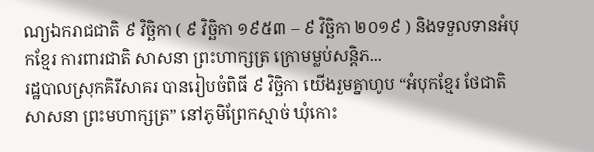ណ្យឯករាជជាតិ ៩ វិច្ឆិកា ( ៩ វិច្ឆិកា ១៩៥៣ – ៩ វិច្ឆិកា ២០១៩ ) និងទទួលទានអំបុកខ្មែរ ការពារជាតិ សាសនា ព្រះហាក្សត្រ ក្រោមម្លប់សន្តិភ...
រដ្ឋបាលស្រុកគិរីសាគរ បានរៀបចំពិធី ៩ វិច្ឆិកា យើងរួមគ្នាហូប “អំបុកខ្មែរ ថែជាតិ សាសនា ព្រះមហាក្សត្រ” នៅភូមិព្រែកស្មាច់ ឃុំកោះ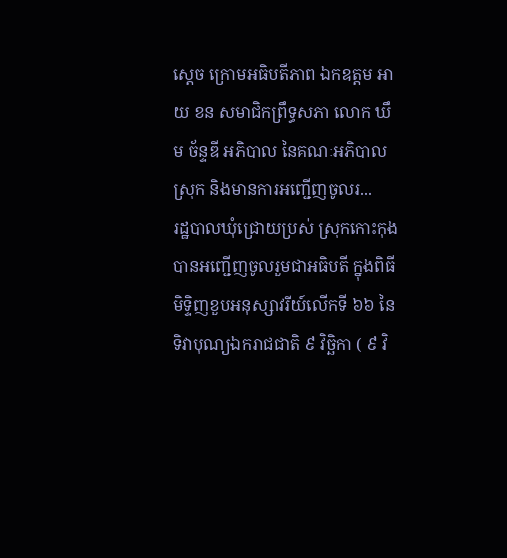ស្តេច ក្រោមអធិបតីភាព ឯកឧត្តម អាយ ខន សមាជិកព្រឹទ្ធសភា លោក ឃឹម ច័ន្ទឌី អភិបាល នៃគណៈអភិបាលស្រុក និងមានការអញ្ជើញចូលរ...
រដ្ឋបាលឃុំជ្រោយប្រស់ ស្រុកកោះកុង បានអញ្ជើញចូលរួមជាអធិបតី ក្នុងពិធីមិទ្ទិញខួបអនុស្សាវរីយ៍លើកទី ៦៦ នៃទិវាបុណ្យឯករាជជាតិ ៩ វិច្ឆិកា ( ៩ វិ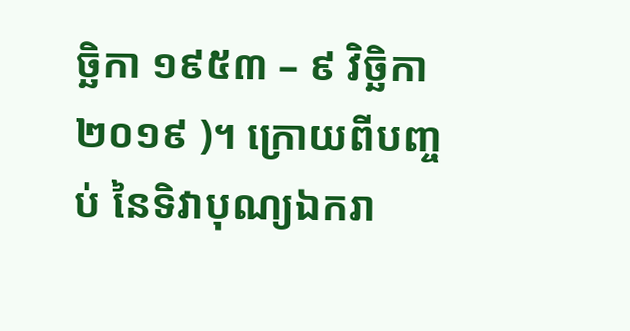ច្ឆិកា ១៩៥៣ – ៩ វិច្ឆិកា ២០១៩ )។ ក្រោយពីបញ្ចប់ នៃទិវាបុណ្យឯករា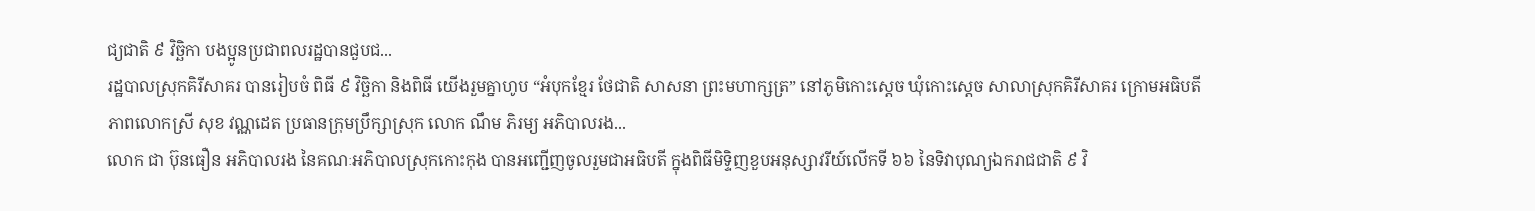ជ្យជាតិ ៩ វិច្ឆិកា បងប្អូនប្រជាពលរដ្ឋបានជួបជ...
រដ្ឋបាលស្រុកគិរីសាគរ បានរៀបចំ ពិធី ៩ វិច្ឆិកា និងពិធី យើងរួមគ្នាហូប “អំបុកខ្មែរ ថែជាតិ សាសនា ព្រះមហាក្សត្រ” នៅភូមិកោះស្តេច ឃុំកោះស្ដេច សាលាស្រុកគិរីសាគរ ក្រោមអធិបតីភាពលោកស្រី សុខ វណ្ណដេត ប្រធានក្រុមប្រឹក្សាស្រុក លោក ណឹម ភិរម្យ អភិបាលរង...
លោក ជា ប៊ុនធឿន អភិបាលរង នៃគណៈអភិបាលស្រុកកោះកុង បានអញ្ជើញចូលរួមជាអធិបតី ក្នុងពិធីមិទ្ទិញខួបអនុស្សាវរីយ៍លើកទី ៦៦ នៃទិវាបុណ្យឯករាជជាតិ ៩ វិ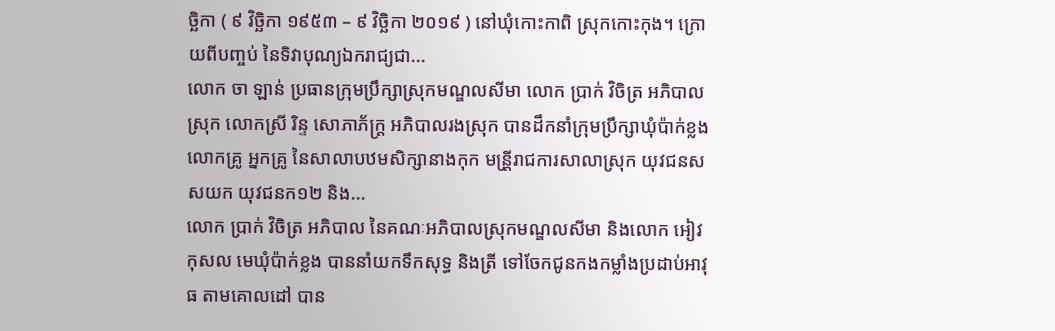ច្ឆិកា ( ៩ វិច្ឆិកា ១៩៥៣ – ៩ វិច្ឆិកា ២០១៩ ) នៅឃុំកោះកាពិ ស្រុកកោះកុង។ ក្រោយពីបញ្ចប់ នៃទិវាបុណ្យឯករាជ្យជា...
លោក ចា ឡាន់ ប្រធានក្រុមប្រឹក្សាស្រុកមណ្ឌលសីមា លោក ប្រាក់ វិចិត្រ អភិបាលស្រុក លោកស្រី រិន្ទ សោភាភ័ក្រ្ត អភិបាលរងស្រុក បានដឹកនាំក្រុមប្រឹក្សាឃុំប៉ាក់ខ្លងលោកគ្រូ អ្នកគ្រូ នៃសាលាបឋមសិក្សានាងកុក មន្រី្តរាជការសាលាស្រុក យុវជនសសយក យុវជនក១២ និង...
លោក ប្រាក់ វិចិត្រ អភិបាល នៃគណៈអភិបាលស្រុកមណ្ឌលសីមា និងលោក អៀវ កុសល មេឃុំប៉ាក់ខ្លង បាននាំយកទឹកសុទ្ធ និងត្រី ទៅចែកជូនកងកម្លាំងប្រដាប់អាវុធ តាមគោលដៅ បាន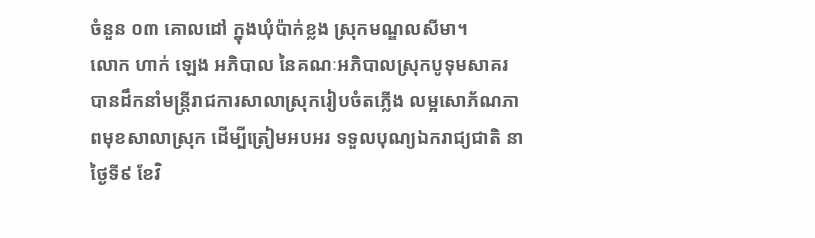ចំនួន ០៣ គោលដៅ ក្នុងឃុំប៉ាក់ខ្លង ស្រុកមណ្ឌលសីមា។
លោក ហាក់ ឡេង អភិបាល នៃគណៈអភិបាលស្រុកបូទុមសាគរ បានដឹកនាំមន្ត្រីរាជការសាលាស្រុករៀបចំតភ្លើង លម្អសោភ័ណភាពមុខសាលាស្រុក ដើម្បីត្រៀមអបអរ ទទួលបុណ្យឯករាជ្យជាតិ នាថ្ងៃទី៩ ខែវិ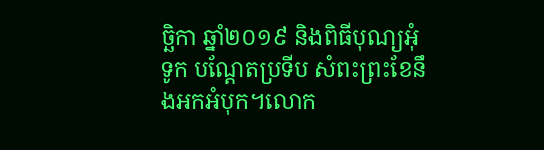ច្ឆិកា ឆ្នាំ២០១៩ និងពិធីបុណ្យអុំទូក បណ្ដែតប្រទីប សំពះព្រះខែនឹងអកអំបុក។លោក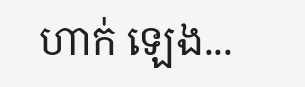ហាក់ ឡេង...